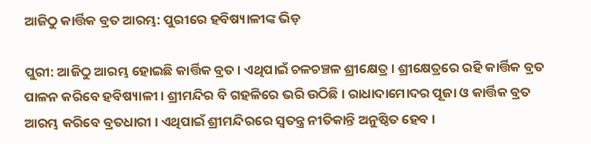ଆଜିଠୁ କାର୍ତ୍ତିକ ବ୍ରତ ଆରମ୍ଭ: ପୁରୀରେ ହବିଷ୍ୟାଳୀଙ୍କ ଭିଡ଼

ପୁରୀ: ଆଜିଠୁ ଆରମ୍ଭ ହୋଇଛି କାର୍ତ୍ତିକ ବ୍ରତ । ଏଥିପାଇଁ ଚଳଚଞ୍ଚଳ ଶ୍ରୀକ୍ଷେତ୍ର । ଶ୍ରୀକ୍ଷେତ୍ରରେ ରହି କାର୍ତ୍ତିକ ବ୍ରତ ପାଳନ କରିବେ ହବିଷ୍ୟାଳୀ । ଶ୍ରୀମନ୍ଦିର ବି ଗହଳିରେ ଭରି ଉଠିଛି । ରାଧାଦାମୋଦର ପୂଜା ଓ କାର୍ତ୍ତିକ ବ୍ରତ ଆରମ୍ଭ କରିବେ ବ୍ରତଧାରୀ । ଏଥିପାଇଁ ଶ୍ରୀମନ୍ଦିରରେ ସ୍ୱତନ୍ତ୍ର ନୀତିକାନ୍ତି ଅନୁଷ୍ଠିତ ହେବ ।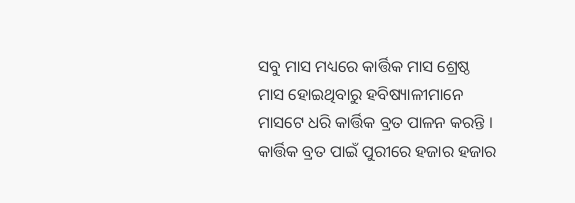ସବୁ ମାସ ମଧ୍ୟରେ କାର୍ତ୍ତିକ ମାସ ଶ୍ରେଷ୍ଠ ମାସ ହୋଇଥିବାରୁ ହବିଷ୍ୟାଳୀମାନେ ମାସଟେ ଧରି କାର୍ତ୍ତିକ ବ୍ରତ ପାଳନ କରନ୍ତି । କାର୍ତ୍ତିକ ବ୍ରତ ପାଇଁ ପୁରୀରେ ହଜାର ହଜାର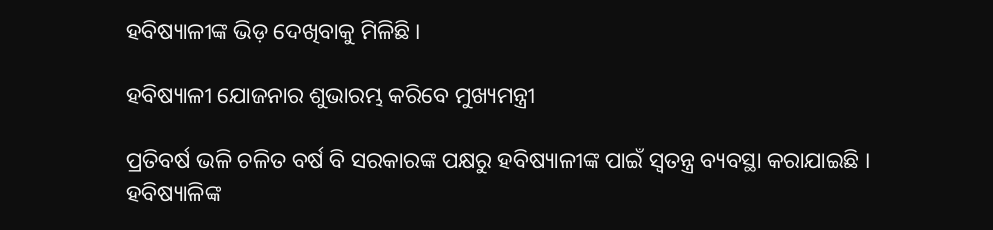ହବିଷ୍ୟାଳୀଙ୍କ ଭିଡ଼ ଦେଖିବାକୁ ମିଳିଛି ।

ହବିଷ୍ୟାଳୀ ଯୋଜନାର ଶୁଭାରମ୍ଭ କରିବେ ମୁଖ୍ୟମନ୍ତ୍ରୀ

ପ୍ରତିବର୍ଷ ଭଳି ଚଳିତ ବର୍ଷ ବି ସରକାରଙ୍କ ପକ୍ଷରୁ ହବିଷ୍ୟାଳୀଙ୍କ ପାଇଁ ସ୍ୱତନ୍ତ୍ର ବ୍ୟବସ୍ଥା କରାଯାଇଛି । ହବିଷ୍ୟାଳିଙ୍କ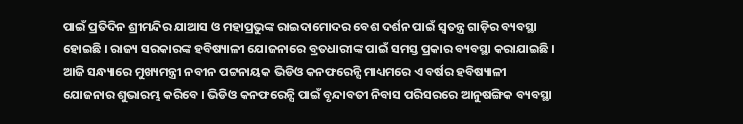ପାଇଁ ପ୍ରତିଦିନ ଶ୍ରୀମନ୍ଦିର ଯାଆସ ଓ ମହାପ୍ରଭୁଙ୍କ ରାଇଦାମୋଦର ବେଶ ଦର୍ଶନ ପାଇଁ ସ୍ୱତନ୍ତ୍ର ଗାଡ଼ିର ବ୍ୟବସ୍ଥା ହୋଇଛି । ରାଜ୍ୟ ସରକାରଙ୍କ ହବିଷ୍ୟାଳୀ ଯୋଜନାରେ ବ୍ରତଧାରୀଙ୍କ ପାଇଁ ସମସ୍ତ ପ୍ରକାର ବ୍ୟବସ୍ଥା କରାଯାଇଛି । ଆଜି ସନ୍ଧ୍ୟାରେ ମୁଖ୍ୟମନ୍ତ୍ରୀ ନବୀନ ପଟ୍ଟନାୟକ ଭିଡିଓ କନଫରେନ୍ସି ମାଧ୍ୟମରେ ଏ ବର୍ଷର ହବିଷ୍ୟାଳୀ ଯୋଜନାର ଶୁଭାରମ୍ଭ କରିବେ । ଭିଡିଓ କନଫରେନ୍ସି ପାଇଁ ବୃନ୍ଦାବତୀ ନିବାସ ପରିସରରେ ଆନୁଷଙ୍ଗିକ ବ୍ୟବସ୍ଥା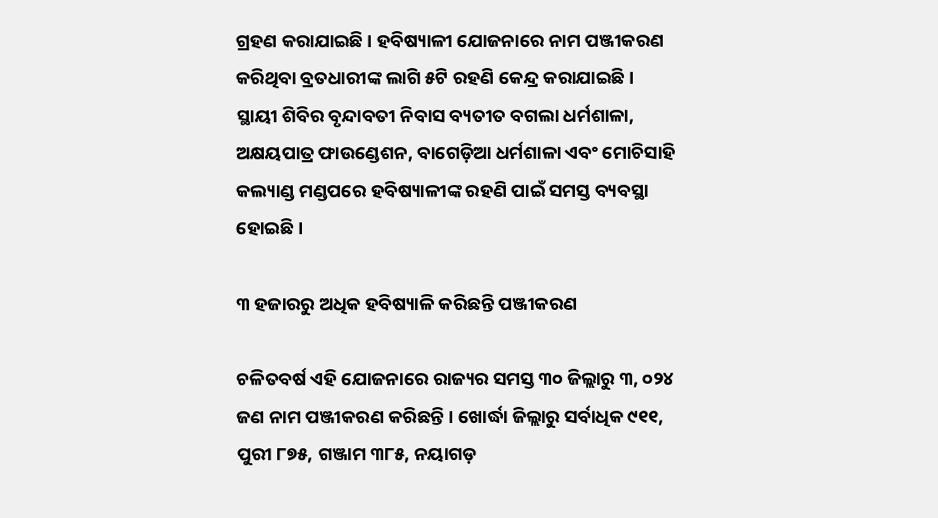ଗ୍ରହଣ କରାଯାଇଛି । ହବିଷ୍ୟାଳୀ ଯୋଜନାରେ ନାମ ପଞ୍ଜୀକରଣ କରିଥିବା ବ୍ରତଧାରୀଙ୍କ ଲାଗି ୫ଟି ରହଣି କେନ୍ଦ୍ର କରାଯାଇଛି । ସ୍ଥାୟୀ ଶିବିର ବୃନ୍ଦାବତୀ ନିବାସ ବ୍ୟତୀତ ବଗଲା ଧର୍ମଶାଳା, ଅକ୍ଷୟପାତ୍ର ଫାଉଣ୍ଡେଶନ, ବାଗେଡ଼ିଆ ଧର୍ମଶାଳା ଏବଂ ମୋଚିସାହି କଲ୍ୟାଣ୍ଡ ମଣ୍ଡପରେ ହବିଷ୍ୟାଳୀଙ୍କ ରହଣି ପାଇଁ ସମସ୍ତ ବ୍ୟବସ୍ଥା ହୋଇଛି ।

୩ ହଜାରରୁ ଅଧିକ ହବିଷ୍ୟାଳି କରିଛନ୍ତି ପଞ୍ଜୀକରଣ

ଚଳିତବର୍ଷ ଏହି ଯୋଜନାରେ ରାଜ୍ୟର ସମସ୍ତ ୩୦ ଜିଲ୍ଲାରୁ ୩, ୦୨୪ ଜଣ ନାମ ପଞ୍ଜୀକରଣ କରିଛନ୍ତି । ଖୋର୍ଦ୍ଧା ଜିଲ୍ଲାରୁ ସର୍ବାଧିକ ୯୧୧, ପୁରୀ ୮୭୫, ଗଞ୍ଜାମ ୩୮୫, ନୟାଗଡ଼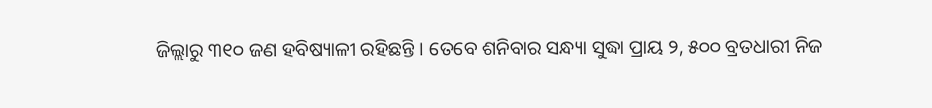ଜିଲ୍ଲାରୁ ୩୧୦ ଜଣ ହବିଷ୍ୟାଳୀ ରହିଛନ୍ତି । ତେବେ ଶନିବାର ସନ୍ଧ୍ୟା ସୁଦ୍ଧା ପ୍ରାୟ ୨, ୫୦୦ ବ୍ରତଧାରୀ ନିଜ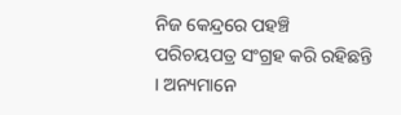ନିଜ କେନ୍ଦ୍ରରେ ପହଞ୍ଚି ପରିଚୟପତ୍ର ସଂଗ୍ରହ କରି ରହିଛନ୍ତି । ଅନ୍ୟମାନେ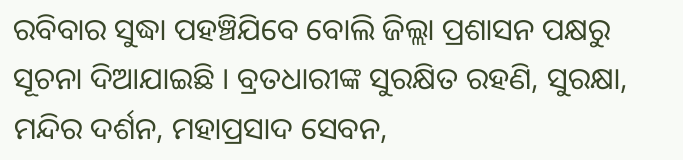ରବିବାର ସୁଦ୍ଧା ପହଞ୍ଚିଯିବେ ବୋଲି ଜିଲ୍ଲା ପ୍ରଶାସନ ପକ୍ଷରୁ ସୂଚନା ଦିଆଯାଇଛି । ବ୍ରତଧାରୀଙ୍କ ସୁରକ୍ଷିତ ରହଣି, ସୁରକ୍ଷା, ମନ୍ଦିର ଦର୍ଶନ, ମହାପ୍ରସାଦ ସେବନ,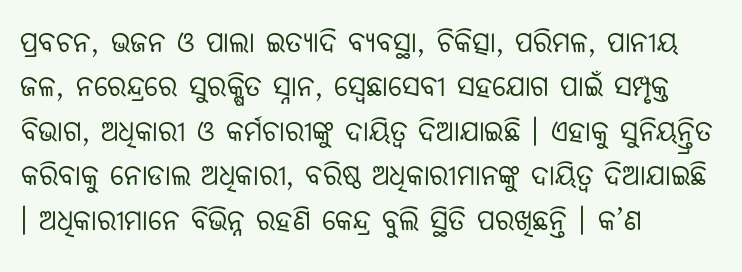ପ୍ରବଚନ, ଭଜନ ଓ ପାଲା ଇତ୍ୟାଦି ବ୍ୟବସ୍ଥା, ଚିକିତ୍ସା, ପରିମଳ, ପାନୀୟ ଜଳ, ନରେନ୍ଦ୍ରରେ ସୁରକ୍ଷିତ ସ୍ନାନ, ସ୍ୱେଛାସେବୀ ସହଯୋଗ ପାଇଁ ସମ୍ପୃକ୍ତ ବିଭାଗ, ଅଧିକାରୀ ଓ କର୍ମଚାରୀଙ୍କୁ ଦାୟିତ୍ୱ ଦିଆଯାଇଛି । ଏହାକୁ ସୁନିୟନ୍ତ୍ରିତ କରିବାକୁ ନୋଡାଲ ଅଧିକାରୀ, ବରିଷ୍ଠ ଅଧିକାରୀମାନଙ୍କୁ ଦାୟିତ୍ୱ ଦିଆଯାଇଛି । ଅଧିକାରୀମାନେ ବିଭିନ୍ନ ରହଣି କେନ୍ଦ୍ର ବୁଲି ସ୍ଥିତି ପରଖିଛନ୍ତି । କ’ଣ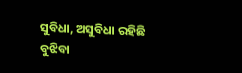ସୁବିଧା, ଅସୁବିଧା ରହିଛି ବୁଝିବା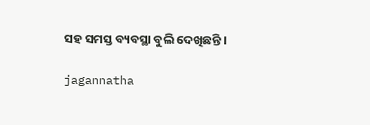ସହ ସମସ୍ତ ବ୍ୟବସ୍ଥା ବୁଲି ଦେଖିଛନ୍ତି ।

jagannatha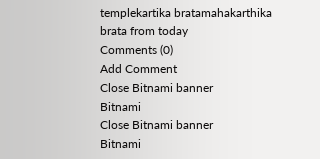templekartika bratamahakarthika brata from today
Comments (0)
Add Comment
Close Bitnami banner
Bitnami
Close Bitnami banner
Bitnami